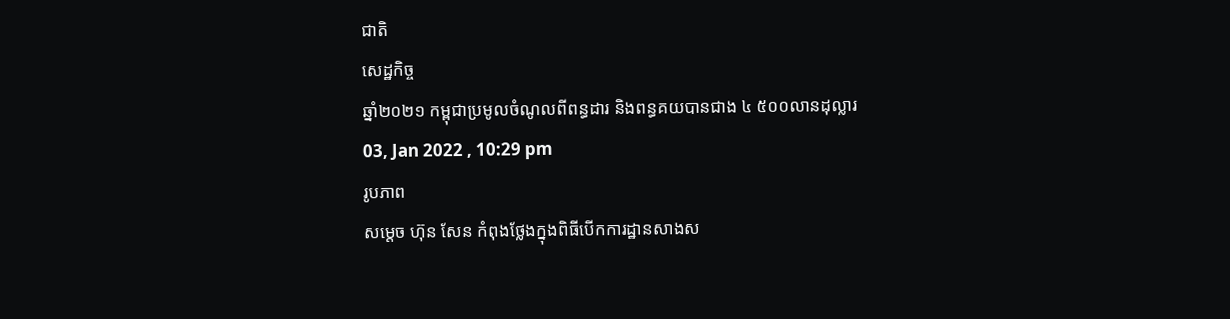ជាតិ
សេដ្ឋកិច្ច
ឆ្នាំ២០២១ កម្ពុជាប្រមូលចំណូលពីពន្ធដារ និងពន្ធគយបានជាង ៤ ៥០០លានដុល្លារ
03, Jan 2022 , 10:29 pm
រូបភាព
សម្តេច ហ៊ុន សែន កំពុងថ្លែងក្នុងពិធីបើកការដ្ឋានសាងស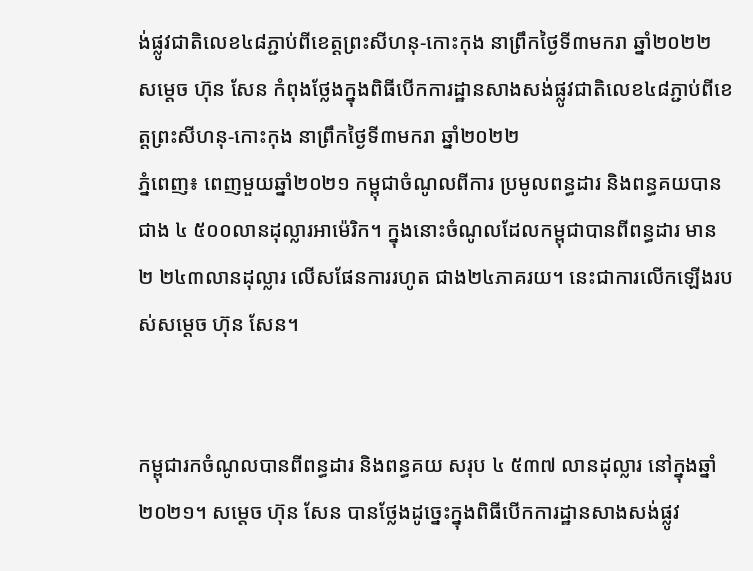ង់ផ្លូវជាតិលេខ៤៨ភ្ជាប់ពីខេត្តព្រះសីហនុ-កោះកុង នាព្រឹកថ្ងៃទី៣មករា ឆ្នាំ២០២២
សម្តេច ហ៊ុន សែន កំពុងថ្លែងក្នុងពិធីបើកការដ្ឋានសាងសង់ផ្លូវជាតិលេខ៤៨ភ្ជាប់ពីខេត្តព្រះសីហនុ-កោះកុង នាព្រឹកថ្ងៃទី៣មករា ឆ្នាំ២០២២
ភ្នំពេញ៖ ពេញមួយឆ្នាំ២០២១ កម្ពុជាចំណូលពីការ ប្រមូលពន្ធដារ និងពន្ធគយបានជាង ៤ ៥០០លានដុល្លារអាម៉េរិក។ ក្នុងនោះចំណូលដែលកម្ពុជាបានពីពន្ធដារ មាន ២ ២៤៣លានដុល្លារ លើសផែនការរហូត ជាង២៤ភាគរយ។ នេះជាការលើកឡើងរបស់សម្តេច ហ៊ុន សែន។


កម្ពុជារកចំណូលបានពីពន្ធដារ និងពន្ធគយ សរុប ៤ ៥៣៧ លានដុល្លារ នៅក្នុងឆ្នាំ២០២១។ សម្តេច ហ៊ុន សែន បានថ្លែងដូច្នេះក្នុងពិធីបើកការដ្ឋានសាងសង់ផ្លូវ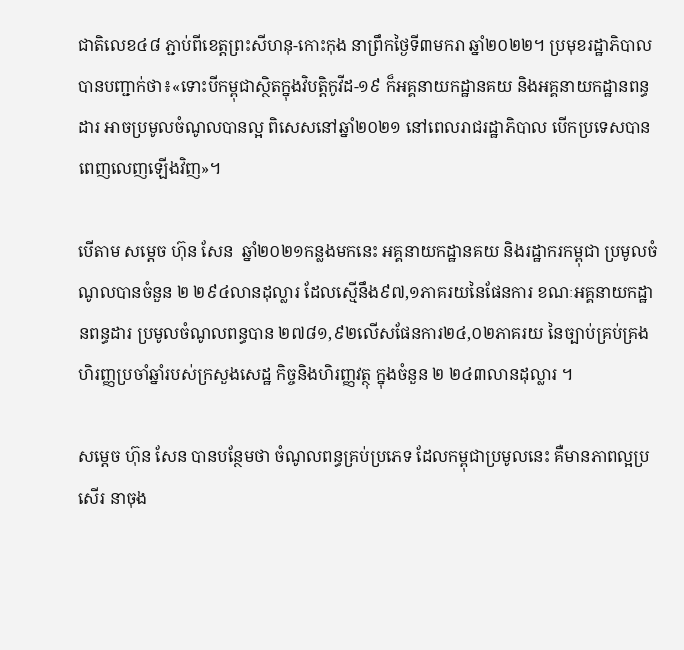ជាតិលេខ៤៨ ភ្ជាប់ពីខេត្តព្រះសីហនុ-កោះកុង នាព្រឹកថ្ងៃទី៣មករា ឆ្នាំ២០២២។ ប្រមុខរដ្ឋាភិបាល បានបញ្ជាក់ថា៖«ទោះបីកម្ពុជាស្ថិតក្នុងវិបត្តិកូវីដ-១៩ ក៏អគ្គនាយកដ្ឋានគយ និងអគ្គនាយកដ្ឋានពន្ធដារ អាចប្រមូលចំណូលបានល្អ ពិសេសនៅឆ្នាំ២០២១ នៅពេលរាជរដ្ឋាភិបាល បើកប្រទេសបានពេញលេញឡើងវិញ»។

បើតាម សម្តេច ហ៊ុន សែន  ឆ្នាំ២០២១កន្លងមកនេះ អគ្គនាយកដ្ឋានគយ និងរដ្ឋាករកម្ពុជា ប្រមូលចំណូលបានចំនួន ២ ២៩៤លានដុល្លារ ដែលស្មើនឹង៩៧,១ភាគរយនៃផែនការ ខណៈអគ្គនាយកដ្ឋានពន្ធដារ ប្រមូលចំណូលពន្ធបាន ២៧៨១,៩២លើសផែនការ២៤,០២ភាគរយ នៃច្បាប់គ្រប់គ្រងហិរញ្ញប្រចាំឆ្នាំរបស់ក្រសួងសេដ្ឋ កិច្ចនិងហិរញ្ញវត្ថុ ក្នុងចំនួន ២ ២៤៣លានដុល្លារ ។

សម្តេច ហ៊ុន សែន បានបន្ថែមថា ចំណូលពន្ធគ្រប់ប្រភេទ ដែលកម្ពុជាប្រមូលនេះ គឺមានភាពល្អប្រសើរ នាចុង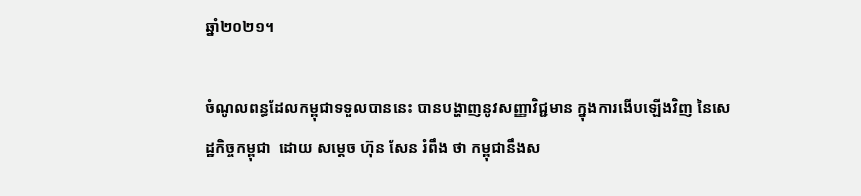ឆ្នាំ២០២១។

ចំណូលពន្ធដែលកម្ពុជាទទួលបាននេះ បានបង្ហាញនូវសញ្ញាវិជ្ជមាន ក្នុងការងើបឡើងវិញ នៃសេដ្ឋកិច្ចកម្ពុជា  ដោយ សម្តេច ហ៊ុន សែន រំពឹង ថា កម្ពុជានឹងស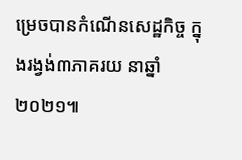ម្រេចបានកំណើនសេដ្ឋកិច្ច ក្នុងរង្វង់៣ភាគរយ នាឆ្នាំ២០២១៕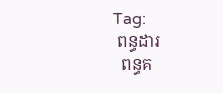Tag:
 ពន្ធដារ
  ពន្ធគ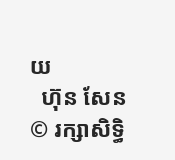យ
  ហ៊ុន សែន
© រក្សាសិទ្ធិ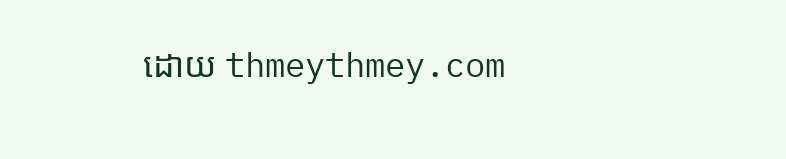ដោយ thmeythmey.com